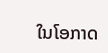ໃນໂອກາດ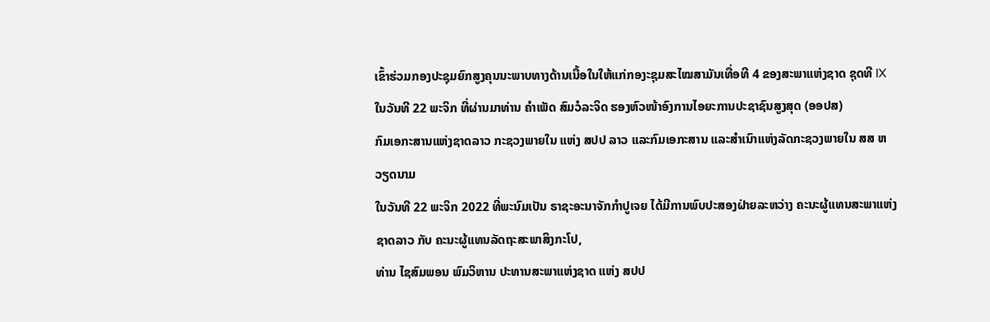ເຂົ້າຮ່ວມກອງປະຊຸມຍົກສູງຄຸນນະພາບທາງດ້ານເນື້ອໃນໃຫ້ແກ່ກອງະຊຸມສະໄໝສາມັນເທື່ອທີ 4 ຂອງສະພາແຫ່ງຊາດ ຊຸດທີ IX ໃນວັນທີ 22 ພະຈິກ ທີ່ຜ່ານມາທ່ານ ຄຳເພັດ ສົມວໍລະຈິດ ຮອງຫົວໜ້າອົງການໄອຍະການປະຊາຊົນສູງສຸດ (ອອປສ)
ກົມເອກະສານແຫ່ງຊາດລາວ ກະຊວງພາຍໃນ ແຫ່ງ ສປປ ລາວ ແລະກົມເອກະສານ ແລະສຳເນົາແຫ່ງລັດກະຊວງພາຍໃນ ສສ ຫວຽດນາມ
ໃນວັນທີ 22 ພະຈິກ 2022 ທີ່ພະນົມເປັນ ຣາຊະອະນາຈັກກໍາປູເຈຍ ໄດ້ມີການພົບປະສອງຝ່າຍລະຫວ່າງ ຄະນະຜູ້ແທນສະພາແຫ່ງຊາດລາວ ກັບ ຄະນະຜູ້ແທນລັດຖະສະພາສິງກະໂປ,
ທ່ານ ໄຊສົມພອນ ພົມວິຫານ ປະທານສະພາແຫ່ງຊາດ ແຫ່ງ ສປປ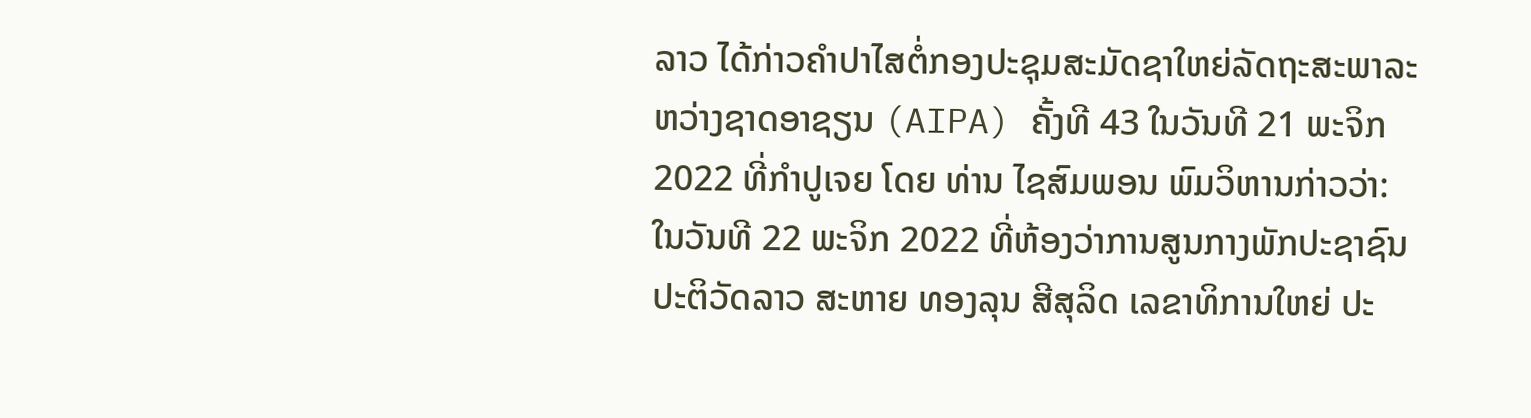ລາວ ໄດ້ກ່າວຄຳປາໄສຕໍ່ກອງປະຊຸມສະມັດຊາໃຫຍ່ລັດຖະສະພາລະຫວ່າງຊາດອາຊຽນ (AIPA) ຄັ້ງທີ 43 ໃນວັນທີ 21 ພະຈິກ 2022 ທີ່ກຳປູເຈຍ ໂດຍ ທ່ານ ໄຊສົມພອນ ພົມວິຫານກ່າວວ່າ:
ໃນວັນທີ 22 ພະຈິກ 2022 ທີ່ຫ້ອງວ່າການສູນກາງພັກປະຊາຊົນປະຕິວັດລາວ ສະຫາຍ ທອງລຸນ ສີສຸລິດ ເລຂາທິການໃຫຍ່ ປະ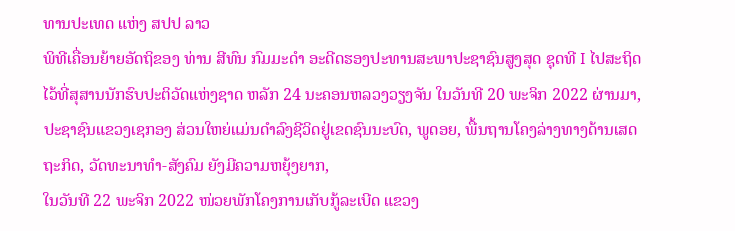ທານປະເທດ ແຫ່ງ ສປປ ລາວ
ພິທີເຄື່ອນຍ້າຍອັດຖິຂອງ ທ່ານ ສີທົນ ກົມມະດໍາ ອະດີດຮອງປະທານສະພາປະຊາຊົນສູງສຸດ ຊຸດທີ I ໄປສະຖິດໄວ້ທີ່ສຸສານນັກຮົບປະຕິວັດແຫ່ງຊາດ ຫລັກ 24 ນະຄອນຫລວງວຽງຈັນ ໃນວັນທີ 20 ພະຈິກ 2022 ຜ່ານມາ,
ປະຊາຊົນແຂວງເຊກອງ ສ່ວນໃຫຍ່ແມ່ນດໍາລົງຊີວິດຢູ່ເຂດຊົນນະບົດ, ພູດອຍ, ພື້ນຖານໂຄງລ່າງທາງດ້ານເສດຖະກິດ, ວັດທະນາທໍາ-ສັງຄົມ ຍັງມີຄວາມຫຍຸ້ງຍາກ,
ໃນວັນທີ 22 ພະຈິກ 2022 ໜ່ວຍພັກໂຄງການເກັບກູ້ລະເບີດ ແຂວງ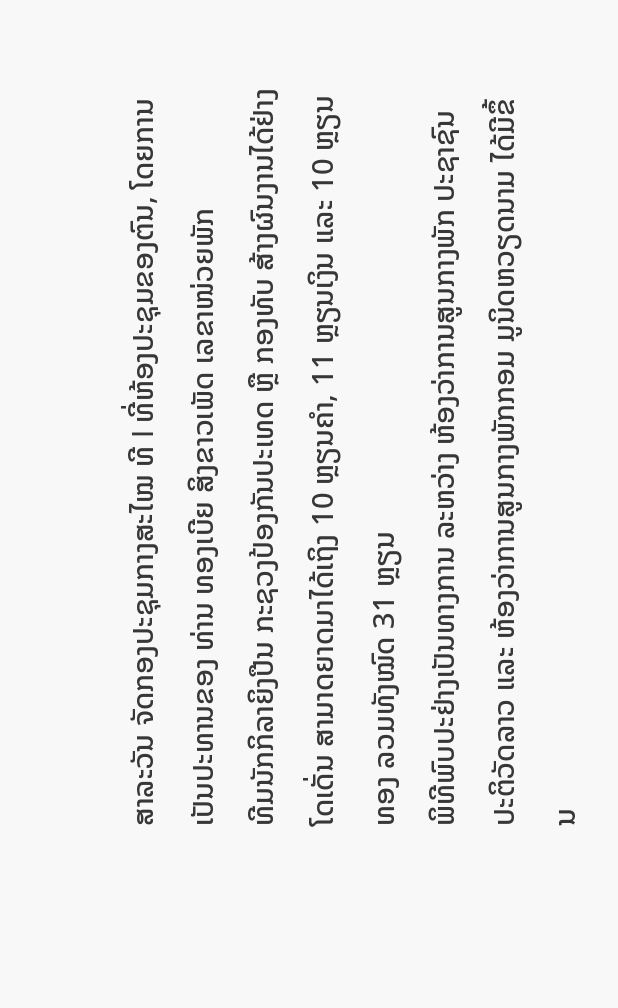ສາລະວັນ ຈັດກອງປະຊຸມກາງສະໄໝ ທີ I ທີ່ຫ້ອງປະຊຸມຂອງຕົນ, ໂດຍການເປັນປະທານຂອງ ທ່ານ ທອງເບີຍ ສິງຂາວເພັດ ເລຂາໜ່ວຍພັກ
ທີມນັກກິລາຍິງປືນ ກະຊວງປ້ອງກັນປະເທດ ຫຼື ກອງທັບ ສ້າງຜົນງານໄດ້ຢ່າງໂດເດັ່ນ ສາມາດຍາດມາໄດ້ເຖິງ 10 ຫຼຽນຄຳ, 11 ຫຼຽນເງິນ ແລະ 10 ຫຼຽນທອງ ລວມທັງໝົດ 31 ຫຼຽນ
ພິທີພົບປະຢ່າງເປັນທາງການ ລະຫວ່າງ ຫ້ອງວ່າການສູນກາງພັກ ປະຊາຊົນປະຕິວັດລາວ ແລະ ຫ້ອງວ່າການສູນກາງພັກກອມ ມູນິດຫວຽດນາມ ໄດ້ມີຂຶ້ນ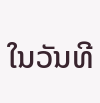ໃນວັນທີ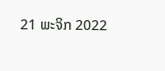21 ພະຈິກ 2022